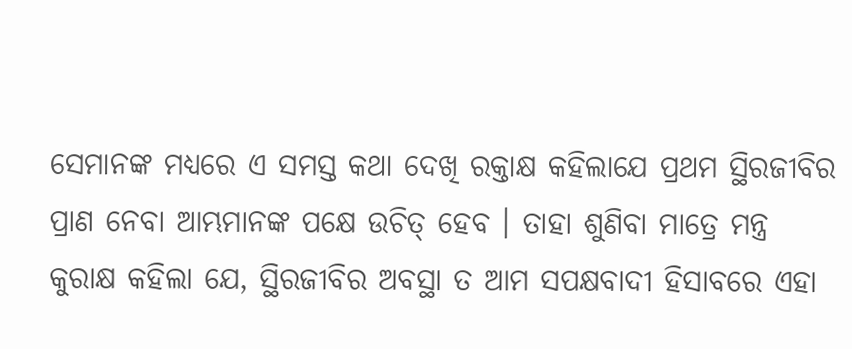ସେମାନଙ୍କ ମଧ୍ୟରେ ଏ ସମସ୍ତ କଥା ଦେଖି ରକ୍ତାକ୍ଷ କହିଲାଯେ ପ୍ରଥମ ସ୍ଥିରଜୀବିର ପ୍ରାଣ ନେବା ଆମ୍ଭମାନଙ୍କ ପକ୍ଷେ ଉଚିତ୍ ହେବ । ତାହା ଶୁଣିବା ମାତ୍ରେ ମନ୍ତ୍ର କୁରାକ୍ଷ କହିଲା ଯେ, ସ୍ଥିରଜୀବିର ଅବସ୍ଥା ତ ଆମ ସପକ୍ଷବାଦୀ ହିସାବରେ ଏହା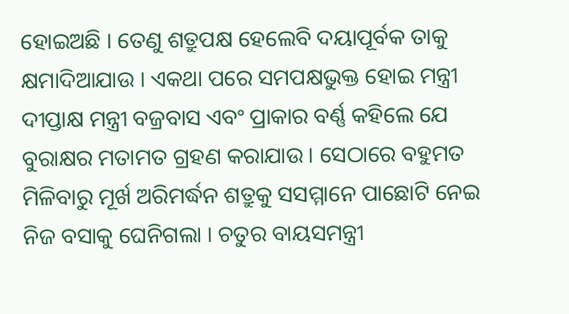ହୋଇଅଛି । ତେଣୁ ଶତ୍ରୁପକ୍ଷ ହେଲେବି ଦୟାପୂର୍ବକ ତାକୁ କ୍ଷମାଦିଆଯାଉ । ଏକଥା ପରେ ସମପକ୍ଷଭୁକ୍ତ ହୋଇ ମନ୍ତ୍ରୀ ଦୀପ୍ତାକ୍ଷ ମନ୍ତ୍ରୀ ବଜ୍ରବାସ ଏବଂ ପ୍ରାକାର ବର୍ଣ୍ଣ କହିଲେ ଯେ ବୁରାକ୍ଷର ମତାମତ ଗ୍ରହଣ କରାଯାଉ । ସେଠାରେ ବହୁମତ ମିଳିବାରୁ ମୂର୍ଖ ଅରିମର୍ଦ୍ଧନ ଶତ୍ରୁକୁ ସସମ୍ମାନେ ପାଛୋଟି ନେଇ ନିଜ ବସାକୁ ଘେନିଗଲା । ଚତୁର ବାୟସମନ୍ତ୍ରୀ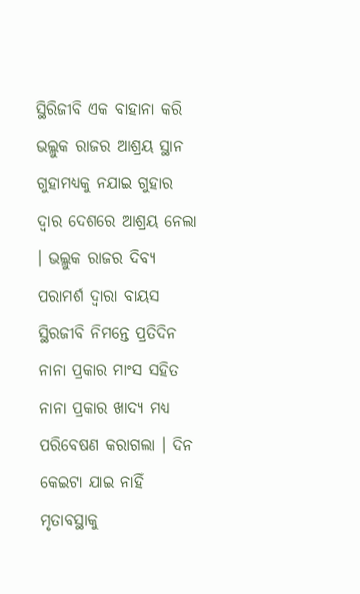ସ୍ଥିରିଜୀବି ଏକ ବାହାନା କରି ଭଲ୍ଲୁକ ରାଜର ଆଶ୍ରୟ ସ୍ଥାନ ଗୁହାମଧ୍ୟକୁ ନଯାଇ ଗୁହାର ଦ୍ୱାର ଦେଶରେ ଆଶ୍ରୟ ନେଲା । ଭଲ୍ଲୁକ ରାଜର ଦିବ୍ୟ ପରାମର୍ଶ ଦ୍ୱାରା ବାୟସ ସ୍ଥିରଜୀବି ନିମନ୍ତେ ପ୍ରତିଦିନ ନାନା ପ୍ରକାର ମାଂସ ସହିତ ନାନା ପ୍ରକାର ଖାଦ୍ୟ ମଧ୍ୟ ପରିବେଷଣ କରାଗଲା । ଦିନ କେଇଟା ଯାଇ ନାହିଁ ମୃତାବସ୍ଥାକୁ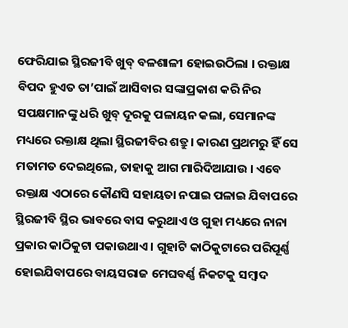ଫେରିଯାଇ ସ୍ଥିରଜୀବି ଖୁବ୍ ବଳଶାଳୀ ହୋଇଉଠିଲା । ରକ୍ତାକ୍ଷ ବିପଦ ହୁଏତ ତା’ପାଇଁ ଆସିବାର ସଙ୍କାପ୍ରକାଶ କରି ନିର ସପକ୍ଷମାନଙ୍କୁ ଧରି ଖୁବ୍ ଦୂରକୁ ପଳାୟନ କଲା, ସେମାନଙ୍କ ମଧ୍ୟରେ ରକ୍ତାକ୍ଷ ଥିଲା ସ୍ଥିରଜୀବିର ଶତ୍ରୁ । କାରଣ ପ୍ରଥମରୁ ହିଁ ସେ ମତାମତ ଦେଇଥିଲେ, ତାହାକୁ ଆଗ ମାରିଦିଆଯାଉ । ଏବେ ରକ୍ତାକ୍ଷ ଏଠାରେ କୌଣସି ସହାୟତା ନପାଇ ପଳାଇ ଯିବାପରେ ସ୍ଥିରଜୀବି ସ୍ଥିର ଭାବରେ ବାସ କରୁଥାଏ ଓ ଗୁହା ମଧ୍ୟରେ ନାନା ପ୍ରକାର କାଠିକୁଟା ପକାଉଥାଏ । ଗୁହାଟି କାଠିକୁଟାରେ ପରିପୂର୍ଣ୍ଣ ହୋଇଯିବାପରେ ବାୟସରାଜ ମେଘବର୍ଣ୍ଣ ନିକଟକୁ ସମ୍ବାଦ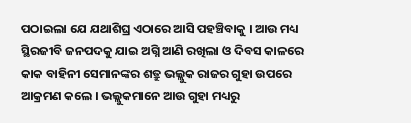ପଠାଇଲା ଯେ ଯଥାଶିଘ୍ର ଏଠାରେ ଆସି ପହଞ୍ଚିବାକୁ । ଆଉ ମଧ୍ୟ ସ୍ଥିରଜୀବି ଜନପଦକୁ ଯାଇ ଅଗ୍ନି ଆଣି ରଖିଲା ଓ ଦିବସ କାଳରେ କାକ ବାହିନୀ ସେମାନଙ୍କର ଶତ୍ରୁ ଭଲ୍ଲୁକ ରାଜର ଗୁହା ଉପରେ ଆକ୍ରମଣ କଲେ । ଭଲ୍ଲୁକମାନେ ଆଉ ଗୁହା ମଧ୍ୟରୁ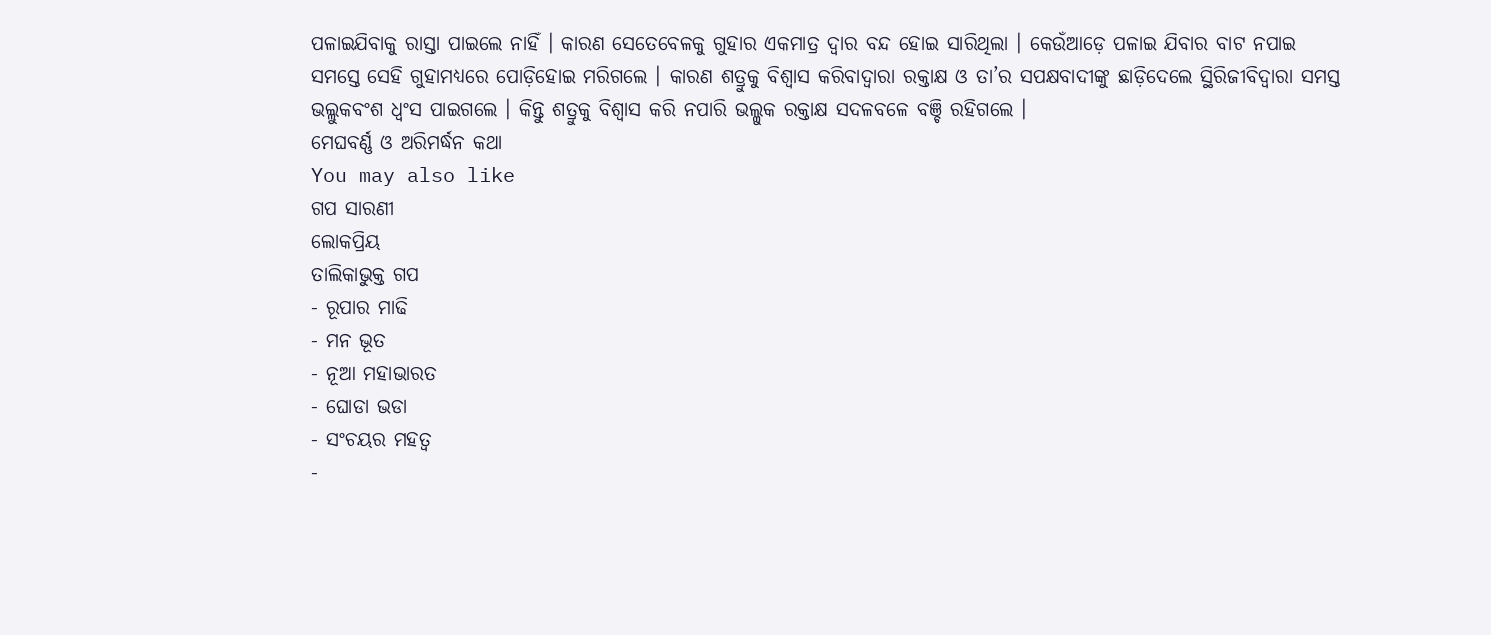ପଳାଇଯିବାକୁ ରାସ୍ତା ପାଇଲେ ନାହିଁ । କାରଣ ସେତେବେଳକୁ ଗୁହାର ଏକମାତ୍ର ଦ୍ୱାର ବନ୍ଦ ହୋଇ ସାରିଥିଲା । କେଉଁଆଡ଼େ ପଳାଇ ଯିବାର ବାଟ ନପାଇ ସମସ୍ତେ ସେହି ଗୁହାମଧ୍ୟରେ ପୋଡ଼ିହୋଇ ମରିଗଲେ । କାରଣ ଶତ୍ରୁକୁ ବିଶ୍ୱାସ କରିବାଦ୍ୱାରା ରକ୍ତାକ୍ଷ ଓ ତା’ର ସପକ୍ଷବାଦୀଙ୍କୁ ଛାଡ଼ିଦେଲେ ସ୍ଥିରିଜୀବିଦ୍ୱାରା ସମସ୍ତ ଭଲ୍ଲୁକବଂଶ ଧ୍ୱଂସ ପାଇଗଲେ । କିନ୍ତୁ ଶତ୍ରୁକୁ ବିଶ୍ୱାସ କରି ନପାରି ଭଲ୍ଳୁକ ରକ୍ତାକ୍ଷ ସଦଳବଳେ ବଞ୍ଚି ରହିଗଲେ ।
ମେଘବର୍ଣ୍ଣ ଓ ଅରିମର୍ଦ୍ଧନ କଥା
You may also like
ଗପ ସାରଣୀ
ଲୋକପ୍ରିୟ
ତାଲିକାଭୁକ୍ତ ଗପ
- ରୂପାର ମାଢି
- ମନ ଭୂତ
- ନୂଆ ମହାଭାରତ
- ଘୋଡା ଭଡା
- ସଂଚୟର ମହତ୍ୱ
-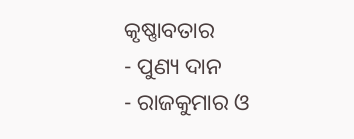କୃଷ୍ଣାବତାର
- ପୁଣ୍ୟ ଦାନ
- ରାଜକୁମାର ଓ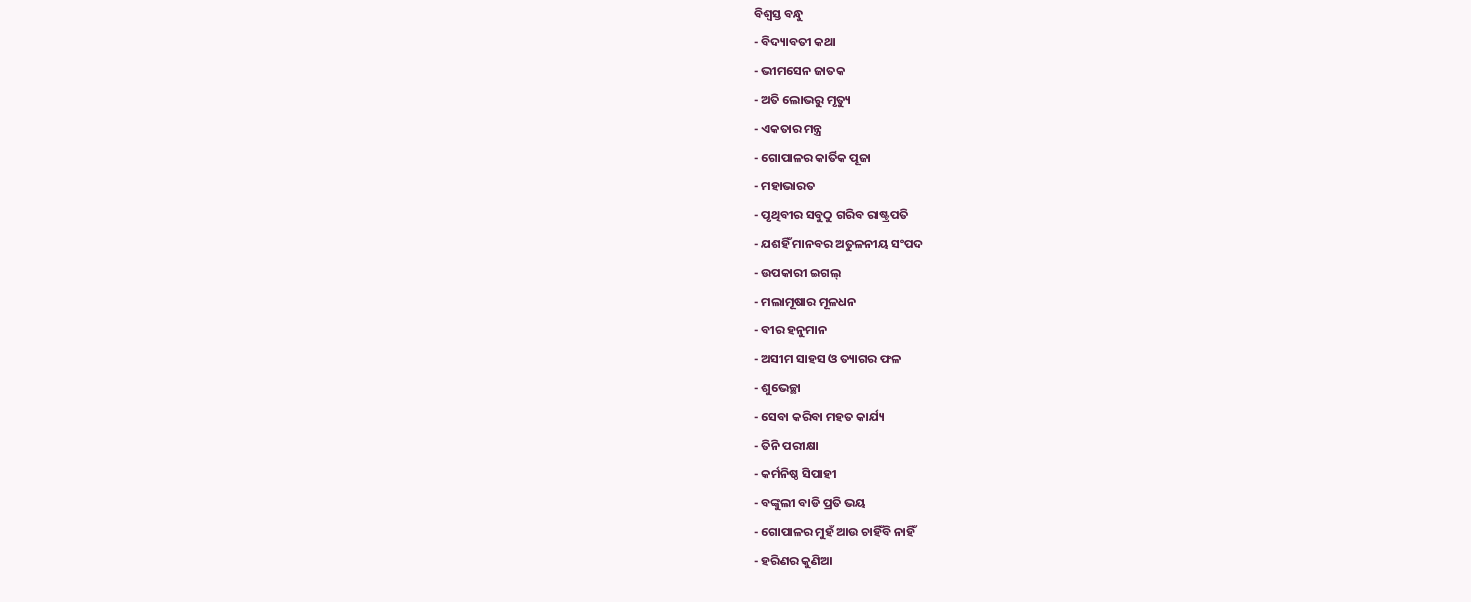ବିଶ୍ବସ୍ତ ବନ୍ଧୁ
- ବିଦ୍ୟାବତୀ କଥା
- ଭୀମସେନ ଜାତକ
- ଅତି ଲୋଭରୁ ମୃତ୍ୟୁ
- ଏକତାର ମନ୍ତ୍ର
- ଗୋପାଳର କାର୍ତିକ ପୂଜା
- ମହାଭାରତ
- ପୃଥିବୀର ସବୁଠୁ ଗରିବ ରାଷ୍ଟ୍ରପତି
- ଯଶହିଁ ମାନବର ଅତୁଳନୀୟ ସଂପଦ
- ଉପକାରୀ ଇଗଲ୍
- ମଲାମୂଷାର ମୂଳଧନ
- ବୀର ହନୁମାନ
- ଅସୀମ ସାହସ ଓ ତ୍ୟାଗର ଫଳ
- ଶୁଭେଚ୍ଛା
- ସେବା କରିବା ମହତ କାର୍ଯ୍ୟ
- ତିନି ପରୀକ୍ଷା
- କର୍ମନିଷ୍ଠ ସିପାହୀ
- ବଙ୍କୁଲୀ ବାଡି ପ୍ରତି ଭୟ
- ଗୋପାଳର ମୁହଁ ଆଉ ଚାହିଁବି ନାହିଁ
- ହରିଣର କୁଣିଆ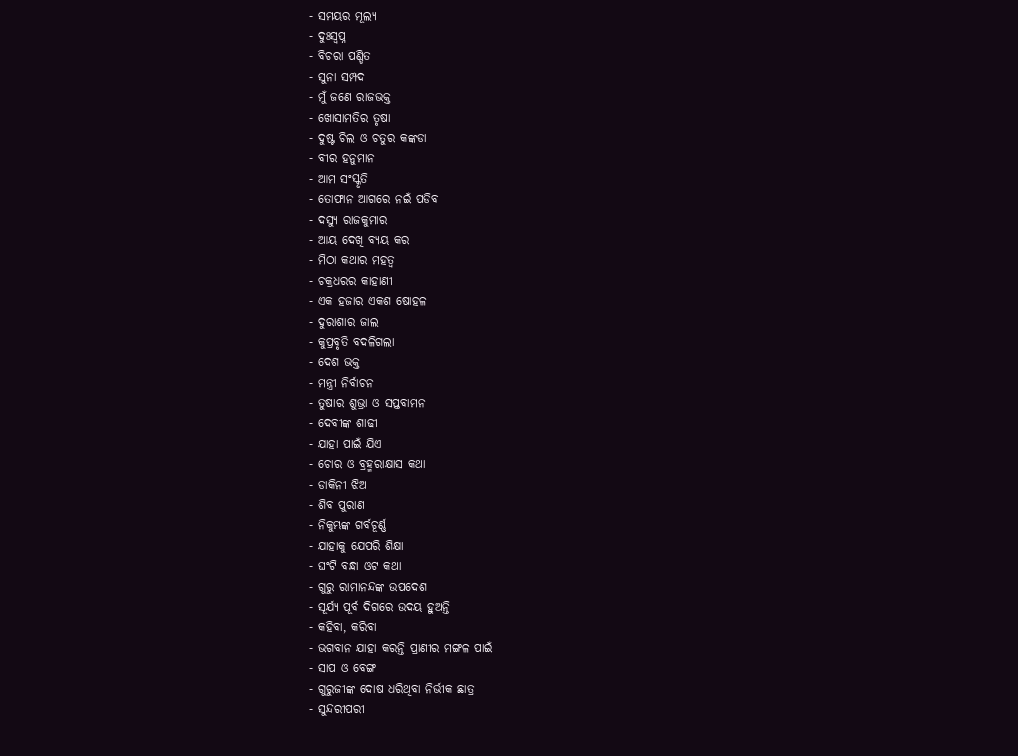- ସମୟର ମୂଲ୍ୟ
- ଦୁଃସ୍ୱପ୍ନ
- ବିଚରା ପଣ୍ଡିତ
- ସୁନା ସମ୍ପଦ
- ମୁଁ ଜଣେ ରାଜଭକ୍ତ
- ଖୋସାମତିର ତୃଷା
- ଦୁଷ୍ଟ ଚିଲ ଓ ଚତୁର କଙ୍କଡା
- ବୀର ହନୁମାନ
- ଆମ ସଂସ୍କୃତି
- ତୋଫାନ ଆଗରେ ନଇଁ ପଡିବ
- ଦସ୍ୟୁ ରାଜକୁମାର
- ଆୟ ଦେଖି ବ୍ୟୟ କର
- ମିଠା କଥାର ମହତ୍ୱ
- ଚକ୍ରଧରର କାହାଣୀ
- ଏକ ହଜାର ଏକଶ ଷୋହଳ
- ଦୁରାଶାର ଜାଲ
- କୁପ୍ରବୃତି ବଦଳିଗଲା
- ଦେଶ ଭକ୍ତ
- ମନ୍ତ୍ରୀ ନିର୍ବାଚନ
- ତୁଷାର ଶୁଭ୍ରା ଓ ସପ୍ତବାମନ
- ଦେବୀଙ୍କ ଶାଢୀ
- ଯାହା ପାଇଁ ଯିଏ
- ଚୋର ଓ ବ୍ରହ୍ମରାକ୍ଷାସ କଥା
- ଡାକିନୀ ଝିଅ
- ଶିବ ପୁରାଣ
- ନିକୁମ୍ଭଙ୍କ ଗର୍ବଚୂର୍ଣ୍ଣ
- ଯାହାକୁ ଯେପରି ଶିକ୍ଷା
- ଘଂଟି ବନ୍ଧା ଓଟ କଥା
- ଗୁରୁ ରାମାନନ୍ଦଙ୍କ ଉପଦେଶ
- ସୂର୍ଯ୍ୟ ପୂର୍ବ ଦିଗରେ ଉଦୟ ହୁଅନ୍ତି
- କହିବା, କରିବା
- ଭଗବାନ ଯାହା କରନ୍ତି ପ୍ରାଣୀର ମଙ୍ଗଳ ପାଇଁ
- ସାପ ଓ ବେଙ୍ଗ
- ଗୁରୁଜୀଙ୍କ ଦୋଷ ଧରିଥିବା ନିର୍ଭୀକ ଛାତ୍ର
- ସୁନ୍ଦରୀପରୀ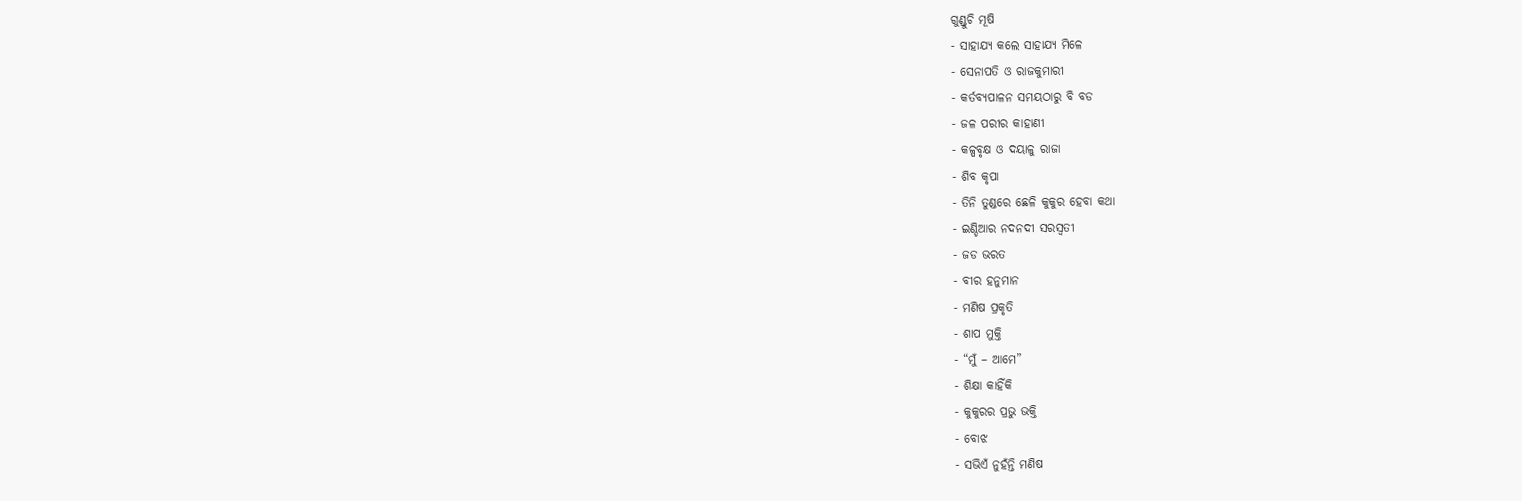ଗୁଣ୍ଡୁଚି ମୂଷି
- ସାହାଯ୍ୟ କଲେ ସାହାଯ୍ୟ ମିଳେ
- ସେନାପତି ଓ ରାଜକୁମାରୀ
- କର୍ତବ୍ୟପାଳନ ସମୟଠାରୁ ବି ବଡ
- ଜଳ ପରୀର କାହାଣୀ
- କଳ୍ପବୃକ୍ଷ ଓ ଦୟାଳୁ ରାଜା
- ଶିବ କୃପା
- ତିନି ତୁଣ୍ଡରେ ଛେଳି କୁକୁର ହେବା କଥା
- ଇଣ୍ଡିଆର ନଦନଦୀ ସରସ୍ୱତୀ
- ଜଡ ଭରତ
- ବୀର ହନୁମାନ
- ମଣିଷ ପ୍ରକୃତି
- ଶାପ ମୁକ୍ତି
- “ମୁଁ – ଆମେ”
- ଶିକ୍ଷା କାହିଁକି
- କୁକୁରର ପ୍ରଭୁ ଭକ୍ତି
- ବୋଝ
- ସଭିଏଁ ନୁହଁନ୍ତି ମଣିଷ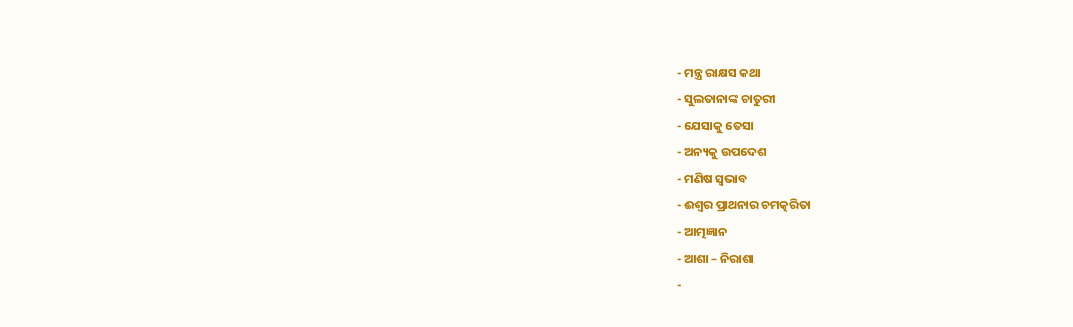- ମନ୍ତ୍ର ରାକ୍ଷସ କଥା
- ସୁଲତାନାଙ୍କ ଚାତୁରୀ
- ଯେସାକୁ ତେସା
- ଅନ୍ୟକୁ ଉପଦେଶ
- ମଣିଷ ସ୍ୱଭାବ
- ଈଶ୍ୱର ପ୍ରାଥନାର ଚମତ୍କରିତା
- ଆତ୍ମଜ୍ଞାନ
- ଆଶା – ନିରାଶା
-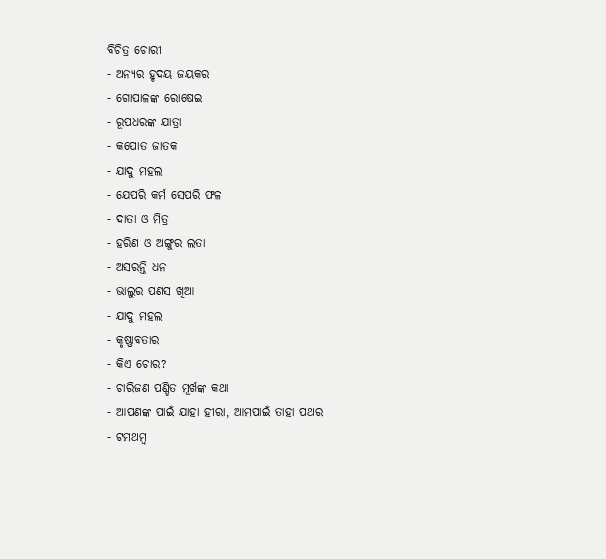ବିଚିତ୍ର ଚୋରୀ
- ଅନ୍ୟର ହୃଦୟ ଜୟକର
- ଗୋପାଳଙ୍କ ରୋଷେଇ
- ରୂପଧରଙ୍କ ଯାତ୍ରା
- କପୋତ ଜାତକ
- ଯାଦୁ ମହଲ
- ଯେପରି କର୍ମ ସେପରି ଫଳ
- ଦାତା ଓ ମିତ୍ର
- ହରିଣ ଓ ଅଙ୍ଗୁର ଲତା
- ଅସରନ୍ତି ଧନ
- ଭାଲୁର ପଣସ ଖିଆ
- ଯାଦୁ ମହଲ
- କୃଷ୍ଣାବତାର
- କିଏ ଚୋର?
- ଚାରିଜଣ ପଣ୍ଡିତ ମୂର୍ଖଙ୍କ କଥା
- ଆପଣଙ୍କ ପାଇଁ ଯାହା ହୀରା, ଆମପାଇଁ ତାହା ପଥର
- ଟମଥମ୍ବ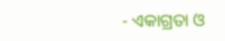- ଏକାଗ୍ରତା ଓ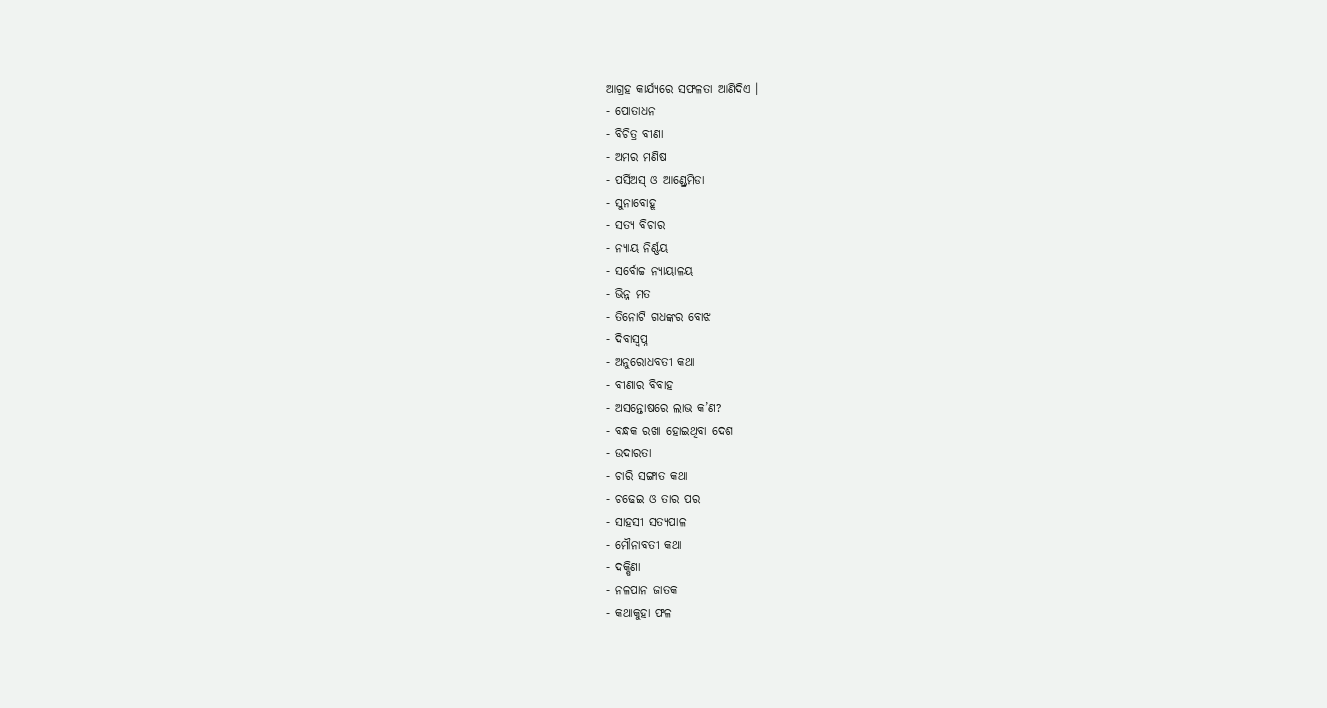ଆଗ୍ରହ କାର୍ଯ୍ୟରେ ସଫଳତା ଆଣିଦିଏ ।
- ପୋତାଧନ
- ବିଚିତ୍ର ବୀଣା
- ଅମର ମଣିଷ
- ପର୍ସିଅସ୍ ଓ ଆଣ୍ଡ୍ରେମିଡା
- ସୁନାବୋହୂ
- ସତ୍ୟ ବିଚାର
- ନ୍ୟାୟ ନିର୍ଣ୍ଣୟ
- ସର୍ବୋଚ୍ଚ ନ୍ୟାୟାଳୟ
- ଭିନ୍ନ ମତ
- ତିନୋଟି ଗଧଙ୍କର ବୋଝ
- ଦିବାସ୍ୱପ୍ନ
- ଅନୁରୋଧବତୀ କଥା
- ବୀଣାର ବିବାହ
- ଅସନ୍ତୋଷରେ ଲାଭ କ’ଣ?
- ବନ୍ଧକ ରଖା ହୋଇଥିବା ଦେଶ
- ଉଦାରତା
- ଚାରି ସଙ୍ଗାତ କଥା
- ଚଢେଇ ଓ ତାର ପର
- ସାହସୀ ସତ୍ୟପାଳ
- ମୌନାବତୀ କଥା
- ଦକ୍ଷିଣା
- ନଳପାନ ଜାତକ
- କଥାକୁହା ଫଳ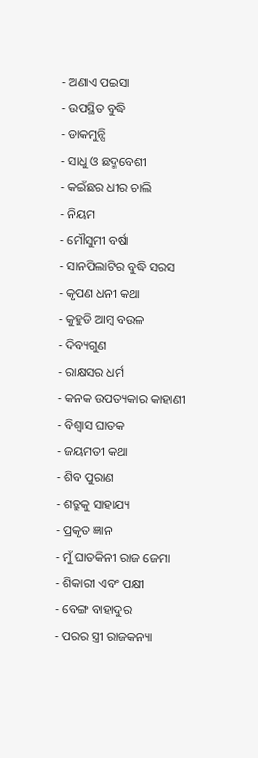- ଅଣାଏ ପଇସା
- ଉପସ୍ଥିତ ବୁଦ୍ଧି
- ଡାକମୁନ୍ସି
- ସାଧୁ ଓ ଛଦ୍ମବେଶୀ
- କଇଁଛର ଧୀର ଚାଲି
- ନିୟମ
- ମୌସୁମୀ ବର୍ଷା
- ସାନପିଲାଟିର ବୁଦ୍ଧି ସରସ
- କୃପଣ ଧନୀ କଥା
- କୁହୁଡି ଆମ୍ବ ବଉଳ
- ଦିବ୍ୟଗୁଣ
- ରାକ୍ଷସର ଧର୍ମ
- କନକ ଉପତ୍ୟକାର କାହାଣୀ
- ବିଶ୍ୱାସ ଘାତକ
- ଜୟମତୀ କଥା
- ଶିବ ପୁରାଣ
- ଶତ୍ରୁକୁ ସାହାଯ୍ୟ
- ପ୍ରକୃତ ଜ୍ଞାନ
- ମୁଁ ଘାତକିନୀ ରାଜ ଜେମା
- ଶିକାରୀ ଏବଂ ପକ୍ଷୀ
- ବେଙ୍ଗ ବାହାଦୁର
- ପରର ସ୍ତ୍ରୀ ରାଜକନ୍ୟା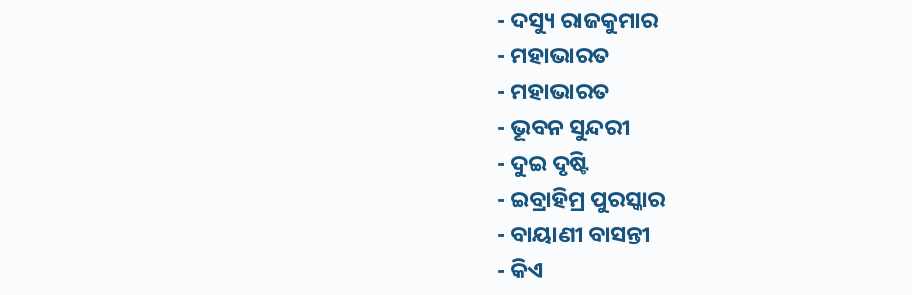- ଦସ୍ୟୁ ରାଜକୁମାର
- ମହାଭାରତ
- ମହାଭାରତ
- ଭୂବନ ସୁନ୍ଦରୀ
- ଦୁଇ ଦୃଷ୍ଟି
- ଇବ୍ରାହିମ୍ର ପୁରସ୍କାର
- ବାୟାଣୀ ବାସନ୍ତୀ
- କିଏ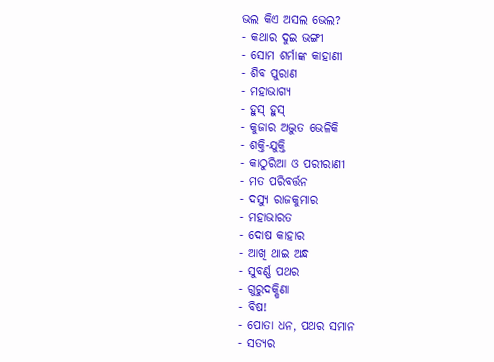ଭଲ କିଏ ଅସଲ ଭେଲ?
- କଥାର ଦୁଇ ଭଙ୍ଗୀ
- ସୋମ ଶର୍ମାଙ୍କ କାହାଣୀ
- ଶିବ ପୁରାଣ
- ମହାଭାଗ୍ୟ
- ହୁସ୍ ହୁସ୍
- କୁଜାର ଅଦ୍ଭୁତ ଭେଳିକି
- ଶକ୍ତି-ଯୁକ୍ତି
- କାଠୁରିଆ ଓ ପରୀରାଣୀ
- ମତ ପରିବର୍ତ୍ତନ
- ଦସ୍ୟୁ ରାଜକୁମାର
- ମହାଭାରତ
- ଦୋଷ କାହାର
- ଆଖି ଥାଇ ଅନ୍ଧ
- ସୁବର୍ଣ୍ଣ ପଥର
- ଗୁରୁଦକ୍ଷିଣା
- ବିଷ!
- ପୋତା ଧନ, ପଥର ସମାନ
- ସତ୍ୟର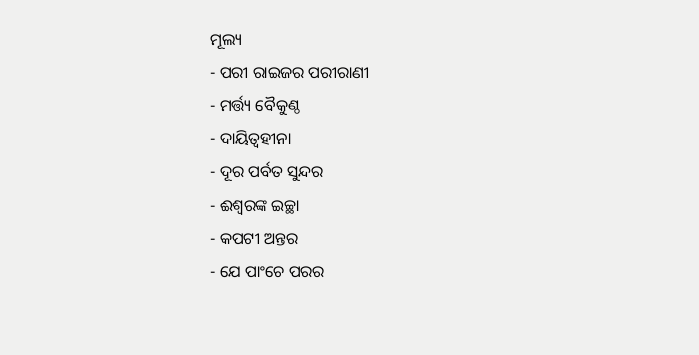ମୂଲ୍ୟ
- ପରୀ ରାଇଜର ପରୀରାଣୀ
- ମର୍ତ୍ତ୍ୟ ବୈକୁଣ୍ଠ
- ଦାୟିତ୍ୱହୀନା
- ଦୂର ପର୍ବତ ସୁନ୍ଦର
- ଈଶ୍ୱରଙ୍କ ଇଚ୍ଛା
- କପଟୀ ଅନ୍ତର
- ଯେ ପାଂଚେ ପରର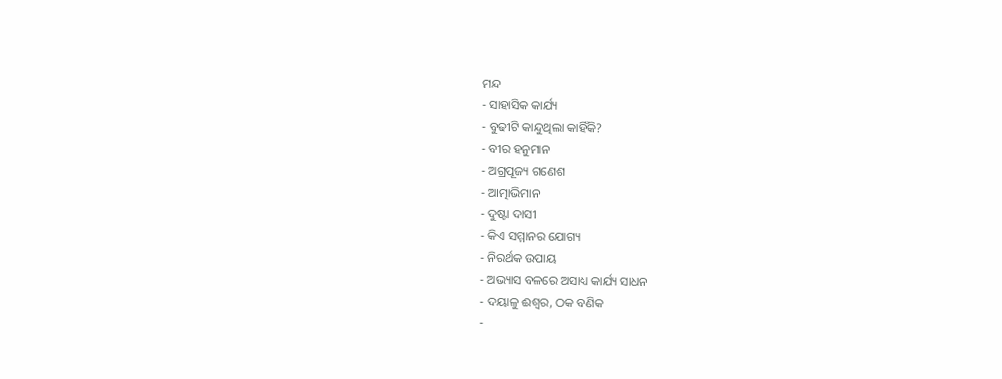ମନ୍ଦ
- ସାହାସିକ କାର୍ଯ୍ୟ
- ବୁଢୀଟି କାନ୍ଦୁଥିଲା କାହିଁକି?
- ବୀର ହନୁମାନ
- ଅଗ୍ରପୂଜ୍ୟ ଗଣେଶ
- ଆତ୍ମାଭିମାନ
- ଦୁଷ୍ଟା ଦାସୀ
- କିଏ ସମ୍ମାନର ଯୋଗ୍ୟ
- ନିରର୍ଥକ ଉପାୟ
- ଅଭ୍ୟାସ ବଳରେ ଅସାଧ୍ୟ କାର୍ଯ୍ୟ ସାଧନ
- ଦୟାଳୁ ଈଶ୍ୱର, ଠକ ବଣିକ
-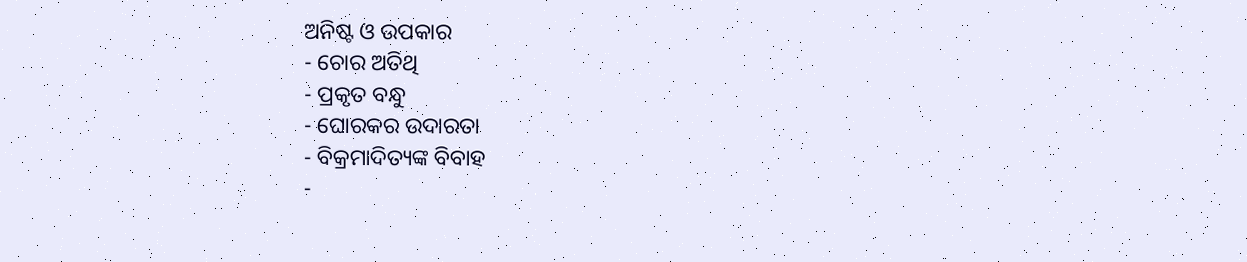ଅନିଷ୍ଟ ଓ ଉପକାର
- ଚୋର ଅତିଥି
- ପ୍ରକୃତ ବନ୍ଧୁ
- ଘୋରକର ଉଦାରତା
- ବିକ୍ରମାଦିତ୍ୟଙ୍କ ବିବାହ
-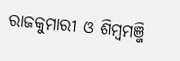ରାଜକୁମାରୀ ଓ ଶିମ୍ବମଞ୍ଜି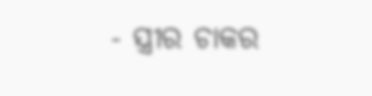- ସ୍ତ୍ରୀର ଚାକର